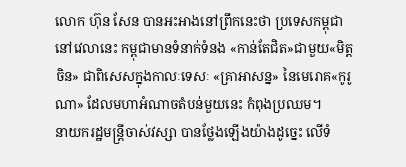លោក ហ៊ុន សែន បានអះអាងនៅព្រឹកនេះថា ប្រទេសកម្ពុជា នៅវេលានេះ កម្ពុជាមានទំនាក់ទំនង «កាន់តែជិត»ជាមួយ«មិត្តចិន» ជាពិសេសក្នុងកាលៈទេសៈ «គ្រាអាសន្ន» នៃមេរោគ«កូរូណា» ដែលមហាអំណាចតំបន់មួយនេះ កំពុងប្រឈម។
នាយករដ្ឋមន្ត្រីចាស់វស្សា បានថ្លែងឡើងយ៉ាងដូច្នេះ លើទំ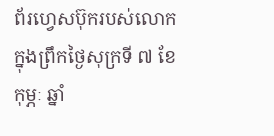ព័រហ្វេសប៊ុករបស់លោក ក្នុងព្រឹកថ្ងៃសុក្រទី ៧ ខែកុម្ភៈ ឆ្នាំ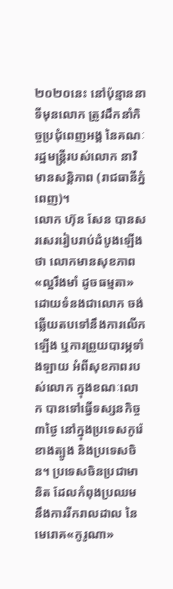២០២០នេះ នៅប៉ុន្មាននាទីមុនលោក ត្រូវដឹកនាំកិច្ចប្រជុំពេញអង្គ នៃគណៈរដ្ឋមន្ត្រីរបស់លោក នាវិមានសន្ដិភាព (រាជធានីភ្នំពេញ)។
លោក ហ៊ុន សែន បានសរសេររៀបរាប់ដំបូងឡើងថា លោកមានសុខភាព «ល្អរឹងមាំ ដូចធម្មតា» ដោយទំនងជាលោក ចង់ឆ្លើយតបទៅនឹងការលើកឡើង ឬការព្រួយបារម្ភទាំងឡាយ អំពីសុខភាពរបស់លោក ក្នុងខណៈលោក បានទៅធ្វើទស្សនកិច្ច ៣ថ្ងៃ នៅក្នុងប្រទេសកូរ៉េខាងត្បូង និងប្រទេសចិន។ ប្រទេសចិនប្រជាមានិត ដែលកំពុងប្រឈម នឹងការរីករាលដាល នៃមេរោគ«កូរូណា»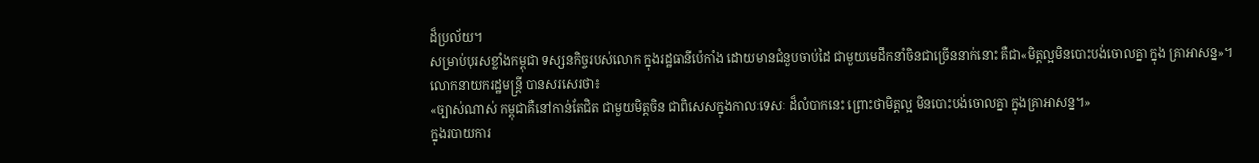ដ៏ប្រល័យ។
សម្រាប់បុរសខ្លាំងកម្ពុជា ទស្សនកិច្ចរបស់លោក ក្នុងរដ្ឋធានីប៉េកាំង ដោយមានជំនួបចាប់ដៃ ជាមួយមេដឹកនាំចិនជាច្រើននាក់នោះ គឺជា«មិត្តល្អមិនបោះបង់ចោលគ្នា ក្នុង គ្រាអាសន្ន»។
លោកនាយករដ្ឋមន្ត្រី បានសរសេរថា៖
«ច្បាស់ណាស់ កម្ពុជាគឺនៅកាន់តែជិត ជាមួយមិត្តចិន ជាពិសេសក្នុងកាលៈទេសៈ ដ៏លំបាកនេះ ព្រោះថាមិត្តល្អ មិនបោះបង់ចោលគ្នា ក្នុងគ្រាអាសន្ន។»
ក្នុងរបាយការ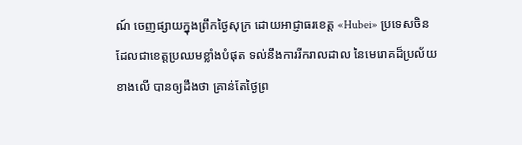ណ៍ ចេញផ្សាយក្នុងព្រឹកថ្ងៃសុក្រ ដោយអាជ្ញាធរខេត្ត «Hubei» ប្រទេសចិន ដែលជាខេត្តប្រឈមខ្លាំងបំផុត ទល់នឹងការរីករាលដាល នៃមេរោគដ៏ប្រល័យខាងលើ បានឲ្យដឹងថា គ្រាន់តែថ្ងៃព្រ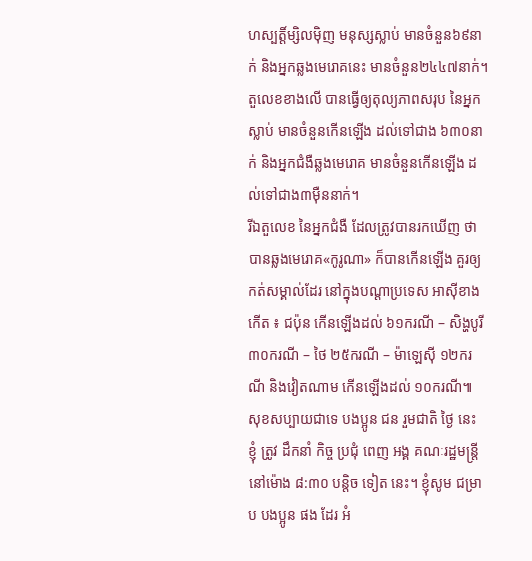ហស្បត្តិ៍ម្សិលម៉ិញ មនុស្សស្លាប់ មានចំនួន៦៩នាក់ និងអ្នកឆ្លងមេរោគនេះ មានចំនួន២៤៤៧នាក់។
តួលេខខាងលើ បានធ្វើឲ្យតុល្យភាពសរុប នៃអ្នកស្លាប់ មានចំនួនកើនឡើង ដល់ទៅជាង ៦៣០នាក់ និងអ្នកជំងឺឆ្លងមេរោគ មានចំនួនកើនឡើង ដល់ទៅជាង៣ម៉ឺននាក់។
រីឯតួលេខ នៃអ្នកជំងឺ ដែលត្រូវបានរកឃើញ ថាបានឆ្លងមេរោគ«កូរូណា» ក៏បានកើនឡើង គួរឲ្យកត់សម្គាល់ដែរ នៅក្នុងបណ្ដាប្រទេស អាស៊ីខាងកើត ៖ ជប៉ុន កើនឡើងដល់ ៦១ករណី – សិង្ហបូរី ៣០ករណី – ថៃ ២៥ករណី – ម៉ាឡេស៊ី ១២ករណី និងវៀតណាម កើនឡើងដល់ ១០ករណី៕
សុខសប្បាយជាទេ បងប្អូន ជន រួមជាតិ ថ្ងៃ នេះ ខ្ញុំ ត្រូវ ដឹកនាំ កិច្ច ប្រជុំ ពេញ អង្គ គណៈរដ្ឋមន្រ្តី នៅម៉ោង ៨:៣០ បន្តិច ទៀត នេះ។ ខ្ញុំសូម ជម្រាប បងប្អូន ផង ដែរ អំ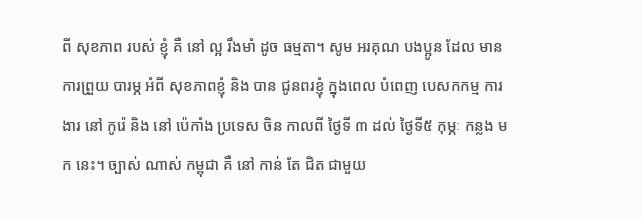ពី សុខភាព របស់ ខ្ញុំ គឺ នៅ ល្អ រឹងមាំ ដូច ធម្មតា។ សូម អរគុណ បងប្អូន ដែល មាន ការព្រួយ បារម្ភ អំពី សុខភាពខ្ញុំ និង បាន ជូនពរខ្ញុំ ក្នុងពេល បំពេញ បេសកកម្ម ការងារ នៅ កូរ៉េ និង នៅ ប៉េកាំង ប្រទេស ចិន កាលពី ថ្ងៃទី ៣ ដល់ ថ្ងៃទី៥ កុម្ភៈ កន្លង មក នេះ។ ច្បាស់ ណាស់ កម្ពុជា គឺ នៅ កាន់ តែ ជិត ជាមួយ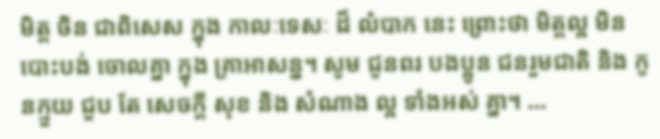មិត្ត ចិន ជាពិសេស ក្នុង កាលៈទេសៈ ដ៏ លំបាក នេះ ព្រោះថា មិត្តល្អ មិន បោះបង់ ចោលគ្នា ក្នុង គ្រាអាសន្ន។ សូម ជូនពរ បងប្អូន ជនរួមជាតិ និង កូនក្មួយ ជួប តែ សេចក្តី សុខ និង សំណាង ល្អ ទាំងអស់ គ្នា។ …